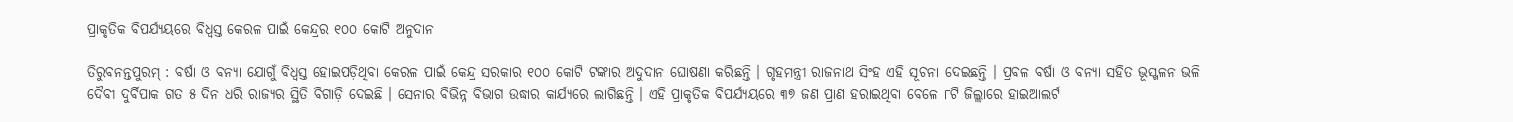ପ୍ରାକୃତିକ ବିପର୍ଯ୍ୟୟରେ ବିଧ୍ୱସ୍ତ କେରଳ ପାଇଁ କେନ୍ଦ୍ରର ୧୦୦ କୋଟି ଅନୁଦାନ

ତିରୁବନନ୍ତପୁରମ୍‌ : ବର୍ଷା ଓ ବନ୍ୟା ଯୋଗୁଁ ବିଧ୍ୱସ୍ତ ହୋଇପଡ଼ିଥିବା କେରଳ ପାଇଁ କେନ୍ଦ୍ର ସରକାର ୧୦୦ କୋଟି ଟଙ୍କାର ଅଦୁଦାନ ଘୋଷଣା କରିଛନ୍ତି । ଗୃହମନ୍ତ୍ରୀ ରାଜନାଥ ସିଂହ ଏହି ସୂଚନା ଦେଇଛନ୍ତି । ପ୍ରବଳ ବର୍ଷା ଓ ବନ୍ୟା ସହିତ ଭୂସ୍ଖଳନ ଭଳି ଦୈବୀ ଦୁର୍ବିପାକ ଗତ ୫ ଦିନ ଧରି ରାଜ୍ୟର ସ୍ଥିତି ବିଗାଡ଼ି ଦେଇଛି । ସେନାର ବିଭିନ୍ନ ବିଭାଗ ଉଦ୍ଧାର କାର୍ଯ୍ୟରେ ଲାଗିଛନ୍ତି । ଏହି ପ୍ରାକୃତିକ ବିପର୍ଯ୍ୟୟରେ ୩୭ ଜଣ ପ୍ରାଣ ହରାଇଥିବା ବେଳେ ୮ଟି ଜିଲ୍ଲାରେ ହାଇଆଲର୍ଟ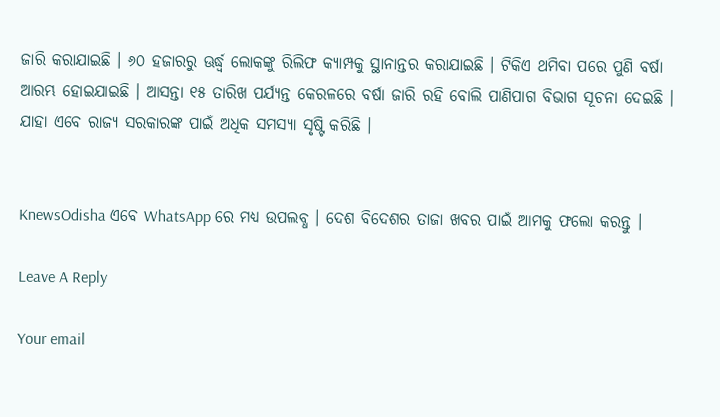ଜାରି କରାଯାଇଛି । ୬୦ ହଜାରରୁ ଊର୍ଦ୍ଧ୍ୱ ଲୋକଙ୍କୁ ରିଲିଫ କ୍ୟାମ୍ପକୁ ସ୍ଥାନାନ୍ତର କରାଯାଇଛି । ଟିକିଏ ଥମିବା ପରେ ପୁଣି ବର୍ଷା ଆରମ୍ଭ ହୋଇଯାଇଛି । ଆସନ୍ତା ୧୫ ତାରିଖ ପର୍ଯ୍ୟନ୍ତ କେରଳରେ ବର୍ଷା ଜାରି ରହି ବୋଲି ପାଣିପାଗ ବିଭାଗ ସୂଚନା ଦେଇଛି । ଯାହା ଏବେ ରାଜ୍ୟ ସରକାରଙ୍କ ପାଇଁ ଅଧିକ ସମସ୍ୟା ସୃଷ୍ଟି କରିଛି ।


KnewsOdisha ଏବେ WhatsApp ରେ ମଧ୍ୟ ଉପଲବ୍ଧ । ଦେଶ ବିଦେଶର ତାଜା ଖବର ପାଇଁ ଆମକୁ ଫଲୋ କରନ୍ତୁ ।

Leave A Reply

Your email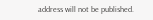address will not be published.